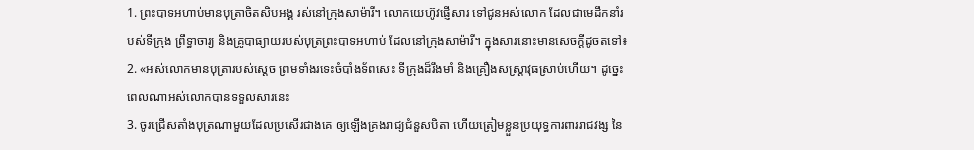1. ព្រះបាទអហាប់មានបុត្រាចិតសិបអង្គ រស់នៅក្រុងសាម៉ារី។ លោកយេហ៊ូវផ្ញើសារ ទៅជូនអស់លោក ដែលជាមេដឹកនាំរបស់ទីក្រុង ព្រឹទ្ធាចារ្យ និងគ្រូបាធ្យាយរបស់បុត្រព្រះបាទអហាប់ ដែលនៅក្រុងសាម៉ារី។ ក្នុងសារនោះមានសេចក្ដីដូចតទៅ៖
2. «អស់លោកមានបុត្រារបស់ស្ដេច ព្រមទាំងរទេះចំបាំងទ័ពសេះ ទីក្រុងដ៏រឹងមាំ និងគ្រឿងសស្ត្រាវុធស្រាប់ហើយ។ ដូច្នេះ ពេលណាអស់លោកបានទទួលសារនេះ
3. ចូរជ្រើសតាំងបុត្រណាមួយដែលប្រសើរជាងគេ ឲ្យឡើងគ្រងរាជ្យជំនួសបិតា ហើយត្រៀមខ្លួនប្រយុទ្ធការពាររាជវង្ស នៃ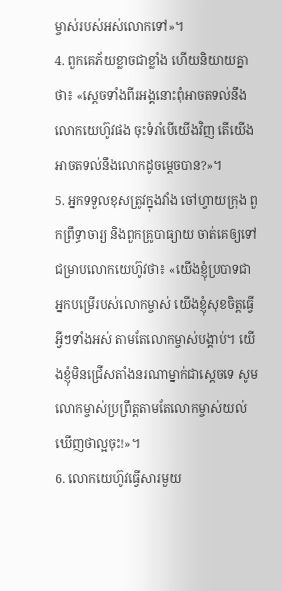ម្ចាស់របស់អស់លោកទៅ»។
4. ពួកគេភ័យខ្លាចជាខ្លាំង ហើយនិយាយគ្នាថា៖ «ស្ដេចទាំងពីរអង្គនោះពុំអាចតទល់នឹងលោកយេហ៊ូវផង ចុះទំរាំបើយើងវិញ តើយើងអាចតទល់នឹងលោកដូចម្ដេចបាន?»។
5. អ្នកទទួលខុសត្រូវក្នុងវាំង ចៅហ្វាយក្រុង ពួកព្រឹទ្ធាចារ្យ និងពួកគ្រូបាធ្យាយ ចាត់គេឲ្យទៅជម្រាបលោកយេហ៊ូវថា៖ «យើងខ្ញុំប្របាទជាអ្នកបម្រើរបស់លោកម្ចាស់ យើងខ្ញុំសុខចិត្តធ្វើអ្វីៗទាំងអស់ តាមតែលោកម្ចាស់បង្គាប់។ យើងខ្ញុំមិនជ្រើសតាំងនរណាម្នាក់ជាស្ដេចទេ សូមលោកម្ចាស់ប្រព្រឹត្តតាមតែលោកម្ចាស់យល់ឃើញថាល្អចុះ!»។
6. លោកយេហ៊ូវធ្វើសារមួយ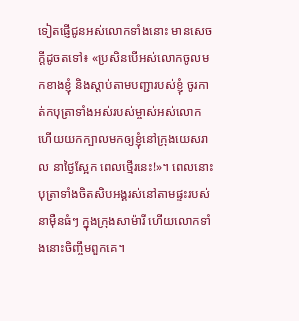ទៀតផ្ញើជូនអស់លោកទាំងនោះ មានសេចក្ដីដូចតទៅ៖ «ប្រសិនបើអស់លោកចូលមកខាងខ្ញុំ និងស្ដាប់តាមបញ្ជារបស់ខ្ញុំ ចូរកាត់កបុត្រាទាំងអស់របស់ម្ចាស់អស់លោក ហើយយកក្បាលមកឲ្យខ្ញុំនៅក្រុងយេសរាល នាថ្ងៃស្អែក ពេលថ្មើរនេះ!»។ ពេលនោះ បុត្រាទាំងចិតសិបអង្គរស់នៅតាមផ្ទះរបស់នាម៉ឺនធំៗ ក្នុងក្រុងសាម៉ារី ហើយលោកទាំងនោះចិញ្ចឹមពួកគេ។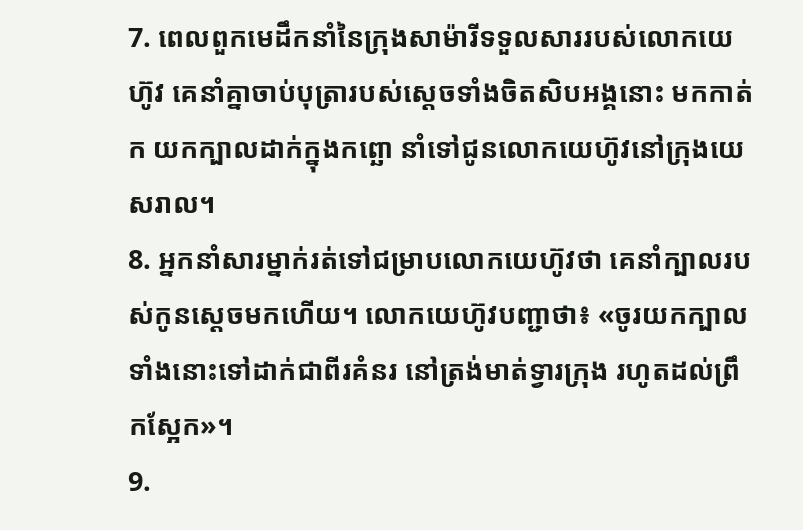7. ពេលពួកមេដឹកនាំនៃក្រុងសាម៉ារីទទួលសាររបស់លោកយេហ៊ូវ គេនាំគ្នាចាប់បុត្រារបស់ស្ដេចទាំងចិតសិបអង្គនោះ មកកាត់ក យកក្បាលដាក់ក្នុងកព្ឆោ នាំទៅជូនលោកយេហ៊ូវនៅក្រុងយេសរាល។
8. អ្នកនាំសារម្នាក់រត់ទៅជម្រាបលោកយេហ៊ូវថា គេនាំក្បាលរបស់កូនស្ដេចមកហើយ។ លោកយេហ៊ូវបញ្ជាថា៖ «ចូរយកក្បាលទាំងនោះទៅដាក់ជាពីរគំនរ នៅត្រង់មាត់ទ្វារក្រុង រហូតដល់ព្រឹកស្អែក»។
9.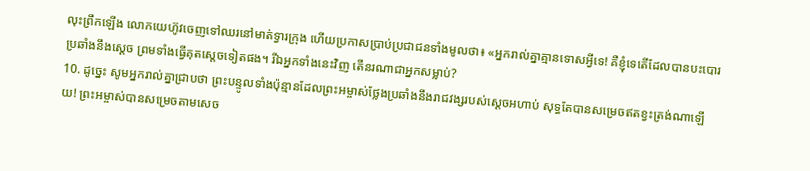លុះព្រឹកឡើង លោកយេហ៊ូវចេញទៅឈរនៅមាត់ទ្វារក្រុង ហើយប្រកាសប្រាប់ប្រជាជនទាំងមូលថា៖ «អ្នករាល់គ្នាគ្មានទោសអ្វីទេ! គឺខ្ញុំទេតើដែលបានបះបោរប្រឆាំងនឹងស្ដេច ព្រមទាំងធ្វើគុតស្ដេចទៀតផង។ រីឯអ្នកទាំងនេះវិញ តើនរណាជាអ្នកសម្លាប់?
10. ដូច្នេះ សូមអ្នករាល់គ្នាជ្រាបថា ព្រះបន្ទូលទាំងប៉ុន្មានដែលព្រះអម្ចាស់ថ្លែងប្រឆាំងនឹងរាជវង្សរបស់ស្ដេចអហាប់ សុទ្ធតែបានសម្រេចឥតខ្វះត្រង់ណាឡើយ! ព្រះអម្ចាស់បានសម្រេចតាមសេច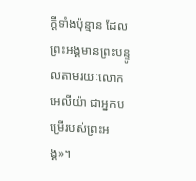ក្ដីទាំងប៉ុន្មាន ដែលព្រះអង្គមានព្រះបន្ទូលតាមរយៈលោកអេលីយ៉ា ជាអ្នកបម្រើរបស់ព្រះអង្គ»។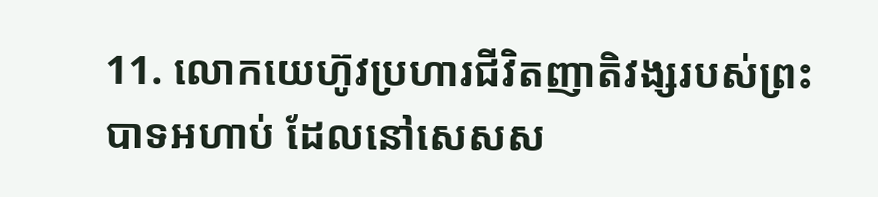11. លោកយេហ៊ូវប្រហារជីវិតញាតិវង្សរបស់ព្រះបាទអហាប់ ដែលនៅសេសស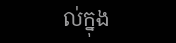ល់ក្នុង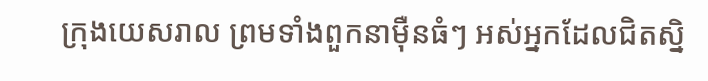ក្រុងយេសរាល ព្រមទាំងពួកនាម៉ឺនធំៗ អស់អ្នកដែលជិតស្និ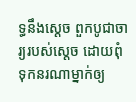ទ្ធនឹងស្ដេច ពួកបូជាចារ្យរបស់ស្ដេច ដោយពុំទុកនរណាម្នាក់ឲ្យ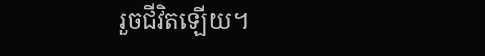រួចជីវិតឡើយ។